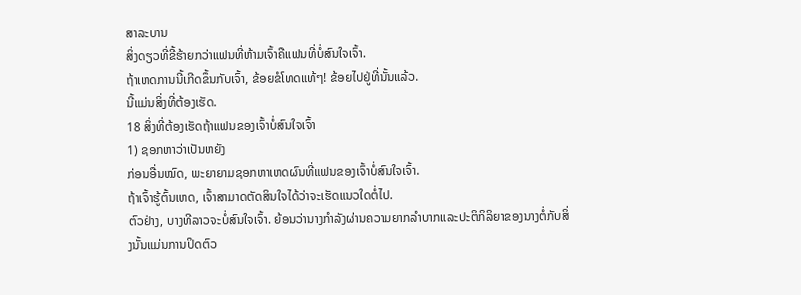ສາລະບານ
ສິ່ງດຽວທີ່ຂີ້ຮ້າຍກວ່າແຟນທີ່ຫ້າມເຈົ້າຄືແຟນທີ່ບໍ່ສົນໃຈເຈົ້າ.
ຖ້າເຫດການນີ້ເກີດຂຶ້ນກັບເຈົ້າ, ຂ້ອຍຂໍໂທດແທ້ໆ! ຂ້ອຍໄປຢູ່ທີ່ນັ້ນແລ້ວ.
ນີ້ແມ່ນສິ່ງທີ່ຕ້ອງເຮັດ.
18 ສິ່ງທີ່ຕ້ອງເຮັດຖ້າແຟນຂອງເຈົ້າບໍ່ສົນໃຈເຈົ້າ
1) ຊອກຫາວ່າເປັນຫຍັງ
ກ່ອນອື່ນໝົດ, ພະຍາຍາມຊອກຫາເຫດຜົນທີ່ແຟນຂອງເຈົ້າບໍ່ສົນໃຈເຈົ້າ.
ຖ້າເຈົ້າຮູ້ຕົ້ນເຫດ, ເຈົ້າສາມາດຕັດສິນໃຈໄດ້ວ່າຈະເຮັດແນວໃດຕໍ່ໄປ.
ຕົວຢ່າງ, ບາງທີລາວຈະບໍ່ສົນໃຈເຈົ້າ. ຍ້ອນວ່ານາງກໍາລັງຜ່ານຄວາມຍາກລໍາບາກແລະປະຕິກິລິຍາຂອງນາງຕໍ່ກັບສິ່ງນັ້ນແມ່ນການປິດຕົວ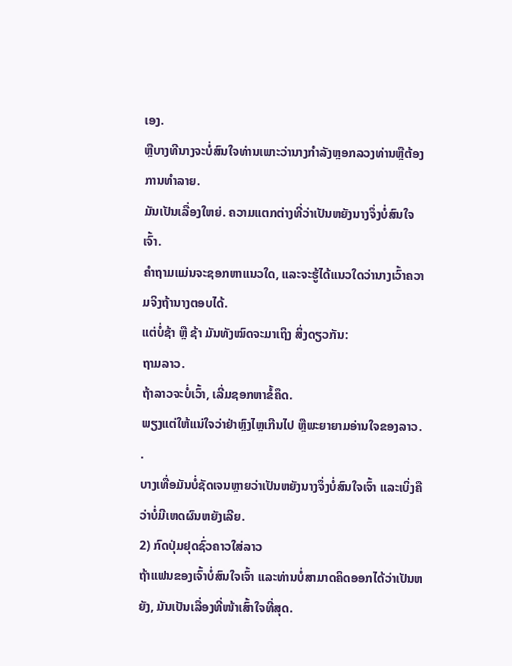ເອງ.
ຫຼືບາງທີນາງຈະບໍ່ສົນໃຈທ່ານເພາະວ່ານາງກໍາລັງຫຼອກລວງທ່ານຫຼືຕ້ອງການທໍາລາຍ.
ມັນເປັນເລື່ອງໃຫຍ່. ຄວາມແຕກຕ່າງທີ່ວ່າເປັນຫຍັງນາງຈຶ່ງບໍ່ສົນໃຈເຈົ້າ.
ຄຳຖາມແມ່ນຈະຊອກຫາແນວໃດ, ແລະຈະຮູ້ໄດ້ແນວໃດວ່ານາງເວົ້າຄວາມຈິງຖ້ານາງຕອບໄດ້.
ແຕ່ບໍ່ຊ້າ ຫຼື ຊ້າ ມັນທັງໝົດຈະມາເຖິງ ສິ່ງດຽວກັນ:
ຖາມລາວ.
ຖ້າລາວຈະບໍ່ເວົ້າ, ເລີ່ມຊອກຫາຂໍ້ຄຶດ.
ພຽງແຕ່ໃຫ້ແນ່ໃຈວ່າຢ່າຫຼົງໄຫຼເກີນໄປ ຫຼືພະຍາຍາມອ່ານໃຈຂອງລາວ. .
ບາງເທື່ອມັນບໍ່ຊັດເຈນຫຼາຍວ່າເປັນຫຍັງນາງຈຶ່ງບໍ່ສົນໃຈເຈົ້າ ແລະເບິ່ງຄືວ່າບໍ່ມີເຫດຜົນຫຍັງເລີຍ.
2) ກົດປຸ່ມຢຸດຊົ່ວຄາວໃສ່ລາວ
ຖ້າແຟນຂອງເຈົ້າບໍ່ສົນໃຈເຈົ້າ ແລະທ່ານບໍ່ສາມາດຄິດອອກໄດ້ວ່າເປັນຫຍັງ, ມັນເປັນເລື່ອງທີ່ໜ້າເສົ້າໃຈທີ່ສຸດ.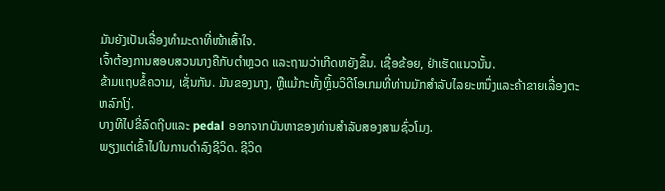ມັນຍັງເປັນເລື່ອງທຳມະດາທີ່ໜ້າເສົ້າໃຈ.
ເຈົ້າຕ້ອງການສອບສວນນາງຄືກັບຕຳຫຼວດ ແລະຖາມວ່າເກີດຫຍັງຂຶ້ນ. ເຊື່ອຂ້ອຍ, ຢ່າເຮັດແນວນັ້ນ.
ຂ້າມແຖບຂໍ້ຄວາມ, ເຊັ່ນກັນ. ມັນຂອງນາງ, ຫຼືແມ້ກະທັ້ງຫຼິ້ນວິດີໂອເກມທີ່ທ່ານມັກສໍາລັບໄລຍະຫນຶ່ງແລະຄ້າຂາຍເລື່ອງຕະຫລົກໂງ່.
ບາງທີໄປຂີ່ລົດຖີບແລະ pedal ອອກຈາກບັນຫາຂອງທ່ານສໍາລັບສອງສາມຊົ່ວໂມງ.
ພຽງແຕ່ເຂົ້າໄປໃນການດໍາລົງຊີວິດ. ຊີວິດ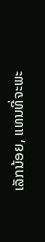ເລັກນ້ອຍ, ແທນທີ່ຈະພະ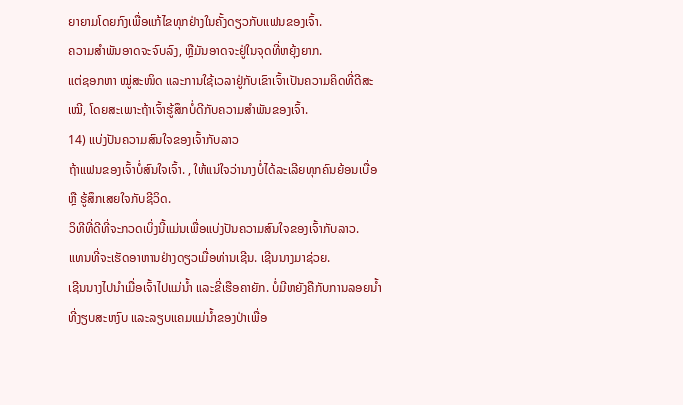ຍາຍາມໂດຍກົງເພື່ອແກ້ໄຂທຸກຢ່າງໃນຄັ້ງດຽວກັບແຟນຂອງເຈົ້າ.
ຄວາມສຳພັນອາດຈະຈົບລົງ, ຫຼືມັນອາດຈະຢູ່ໃນຈຸດທີ່ຫຍຸ້ງຍາກ.
ແຕ່ຊອກຫາ ໝູ່ສະໜິດ ແລະການໃຊ້ເວລາຢູ່ກັບເຂົາເຈົ້າເປັນຄວາມຄິດທີ່ດີສະເໝີ, ໂດຍສະເພາະຖ້າເຈົ້າຮູ້ສຶກບໍ່ດີກັບຄວາມສຳພັນຂອງເຈົ້າ.
14) ແບ່ງປັນຄວາມສົນໃຈຂອງເຈົ້າກັບລາວ
ຖ້າແຟນຂອງເຈົ້າບໍ່ສົນໃຈເຈົ້າ. , ໃຫ້ແນ່ໃຈວ່ານາງບໍ່ໄດ້ລະເລີຍທຸກຄົນຍ້ອນເບື່ອ ຫຼື ຮູ້ສຶກເສຍໃຈກັບຊີວິດ.
ວິທີທີ່ດີທີ່ຈະກວດເບິ່ງນີ້ແມ່ນເພື່ອແບ່ງປັນຄວາມສົນໃຈຂອງເຈົ້າກັບລາວ.
ແທນທີ່ຈະເຮັດອາຫານຢ່າງດຽວເມື່ອທ່ານເຊີນ. ເຊີນນາງມາຊ່ວຍ.
ເຊີນນາງໄປນຳເມື່ອເຈົ້າໄປແມ່ນ້ຳ ແລະຂີ່ເຮືອຄາຍັກ. ບໍ່ມີຫຍັງຄືກັບການລອຍນໍ້າທີ່ງຽບສະຫງົບ ແລະລຽບແຄມແມ່ນ້ຳຂອງປ່າເພື່ອ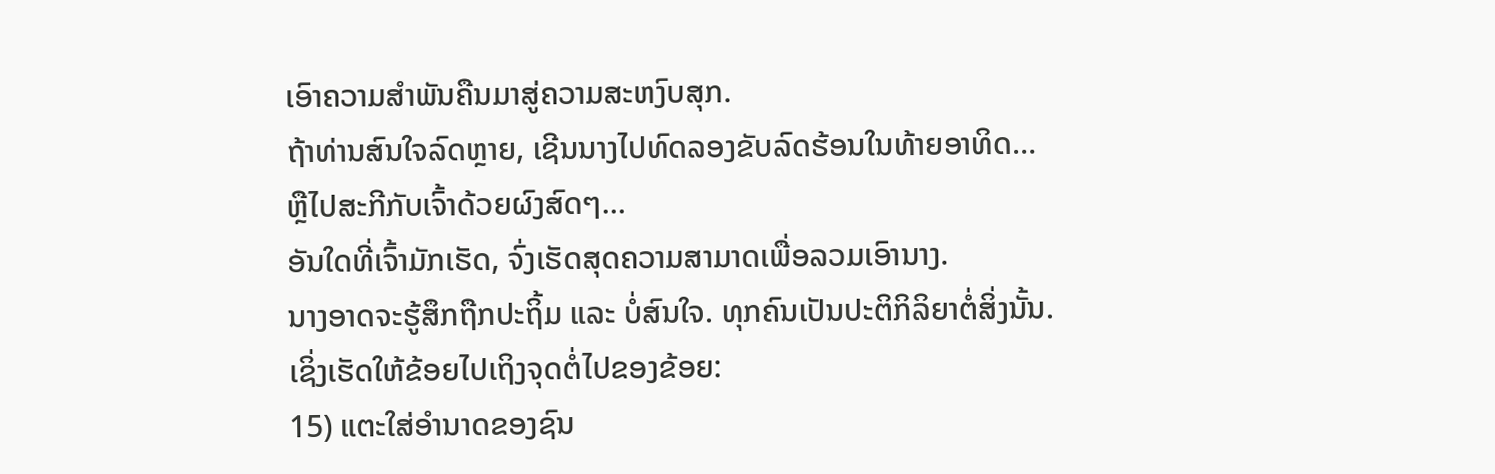ເອົາຄວາມສຳພັນຄືນມາສູ່ຄວາມສະຫງົບສຸກ.
ຖ້າທ່ານສົນໃຈລົດຫຼາຍ, ເຊີນນາງໄປທົດລອງຂັບລົດຮ້ອນໃນທ້າຍອາທິດ…
ຫຼືໄປສະກີກັບເຈົ້າດ້ວຍຜົງສົດໆ…
ອັນໃດທີ່ເຈົ້າມັກເຮັດ, ຈົ່ງເຮັດສຸດຄວາມສາມາດເພື່ອລວມເອົານາງ.
ນາງອາດຈະຮູ້ສຶກຖືກປະຖິ້ມ ແລະ ບໍ່ສົນໃຈ. ທຸກຄົນເປັນປະຕິກິລິຍາຕໍ່ສິ່ງນັ້ນ.
ເຊິ່ງເຮັດໃຫ້ຂ້ອຍໄປເຖິງຈຸດຕໍ່ໄປຂອງຂ້ອຍ:
15) ແຕະໃສ່ອຳນາດຂອງຊົນ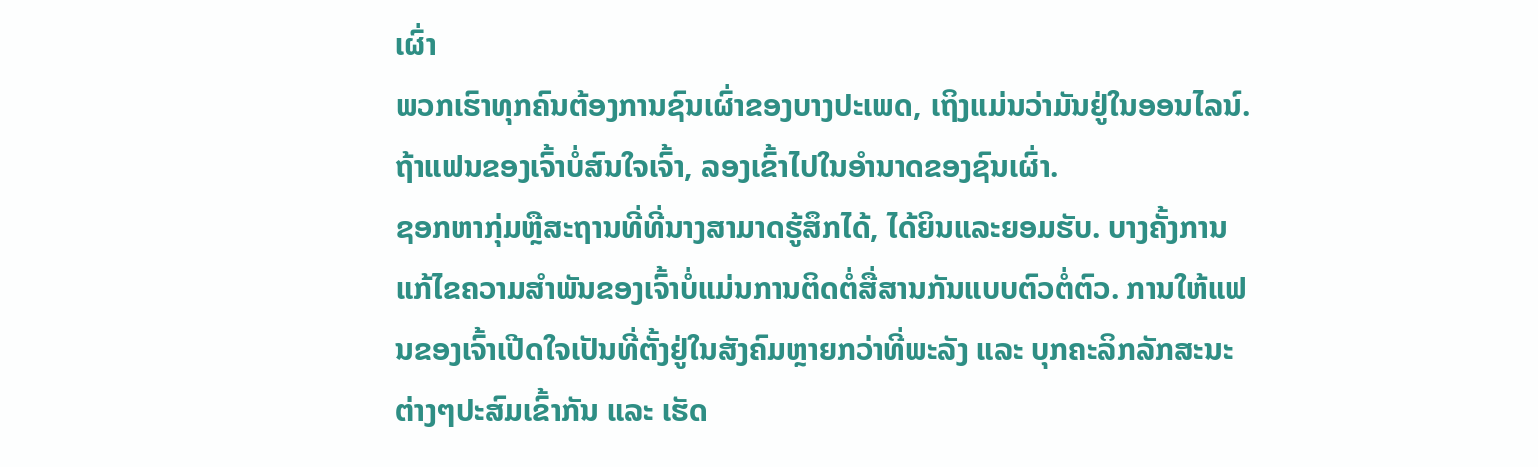ເຜົ່າ
ພວກເຮົາທຸກຄົນຕ້ອງການຊົນເຜົ່າຂອງບາງປະເພດ, ເຖິງແມ່ນວ່າມັນຢູ່ໃນອອນໄລນ໌.
ຖ້າແຟນຂອງເຈົ້າບໍ່ສົນໃຈເຈົ້າ, ລອງເຂົ້າໄປໃນອໍານາດຂອງຊົນເຜົ່າ.
ຊອກຫາກຸ່ມຫຼືສະຖານທີ່ທີ່ນາງສາມາດຮູ້ສຶກໄດ້, ໄດ້ຍິນແລະຍອມຮັບ. ບາງຄັ້ງການແກ້ໄຂຄວາມສຳພັນຂອງເຈົ້າບໍ່ແມ່ນການຕິດຕໍ່ສື່ສານກັນແບບຕົວຕໍ່ຕົວ. ການໃຫ້ແຟນຂອງເຈົ້າເປີດໃຈເປັນທີ່ຕັ້ງຢູ່ໃນສັງຄົມຫຼາຍກວ່າທີ່ພະລັງ ແລະ ບຸກຄະລິກລັກສະນະຕ່າງໆປະສົມເຂົ້າກັນ ແລະ ເຮັດ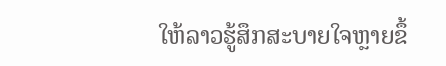ໃຫ້ລາວຮູ້ສຶກສະບາຍໃຈຫຼາຍຂຶ້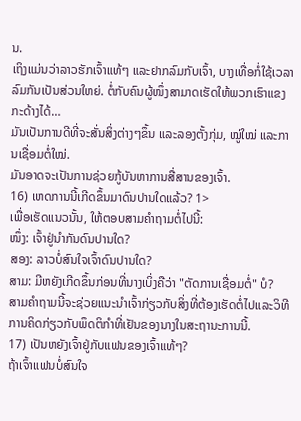ນ.
ເຖິງແມ່ນວ່າລາວຮັກເຈົ້າແທ້ໆ ແລະຢາກລົມກັບເຈົ້າ, ບາງເທື່ອກໍ່ໃຊ້ເວລາລົມກັນເປັນສ່ວນໃຫຍ່. ຕໍ່ກັບຄົນຜູ້ໜຶ່ງສາມາດເຮັດໃຫ້ພວກເຮົາແຂງກະດ້າງໄດ້…
ມັນເປັນການດີທີ່ຈະສັ່ນສິ່ງຕ່າງໆຂຶ້ນ ແລະລອງຕັ້ງກຸ່ມ, ໝູ່ໃໝ່ ແລະການເຊື່ອມຕໍ່ໃໝ່.
ມັນອາດຈະເປັນການຊ່ວຍກູ້ບັນຫາການສື່ສານຂອງເຈົ້າ.
16) ເຫດການນີ້ເກີດຂຶ້ນມາດົນປານໃດແລ້ວ? 1>
ເພື່ອເຮັດແນວນັ້ນ, ໃຫ້ຕອບສາມຄຳຖາມຕໍ່ໄປນີ້:
ໜຶ່ງ: ເຈົ້າຢູ່ນຳກັນດົນປານໃດ?
ສອງ: ລາວບໍ່ສົນໃຈເຈົ້າດົນປານໃດ?
ສາມ: ມີຫຍັງເກີດຂຶ້ນກ່ອນທີ່ນາງເບິ່ງຄືວ່າ "ຕັດການເຊື່ອມຕໍ່" ບໍ?
ສາມຄໍາຖາມນີ້ຈະຊ່ວຍແນະນໍາເຈົ້າກ່ຽວກັບສິ່ງທີ່ຕ້ອງເຮັດຕໍ່ໄປແລະວິທີການຄິດກ່ຽວກັບພຶດຕິກໍາທີ່ເຢັນຂອງນາງໃນສະຖານະການນີ້.
17) ເປັນຫຍັງເຈົ້າຢູ່ກັບແຟນຂອງເຈົ້າແທ້ໆ?
ຖ້າເຈົ້າແຟນບໍ່ສົນໃຈ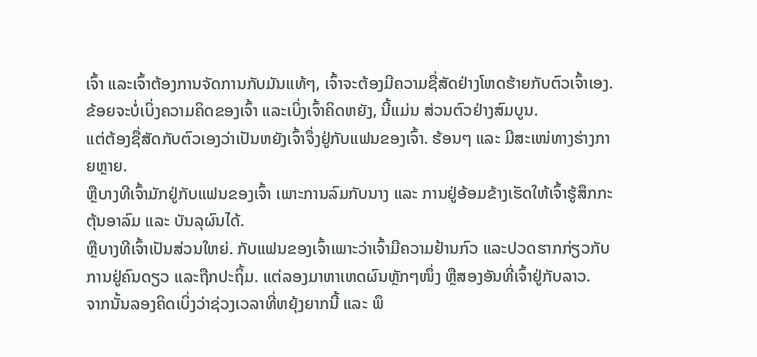ເຈົ້າ ແລະເຈົ້າຕ້ອງການຈັດການກັບມັນແທ້ໆ, ເຈົ້າຈະຕ້ອງມີຄວາມຊື່ສັດຢ່າງໂຫດຮ້າຍກັບຕົວເຈົ້າເອງ.
ຂ້ອຍຈະບໍ່ເບິ່ງຄວາມຄິດຂອງເຈົ້າ ແລະເບິ່ງເຈົ້າຄິດຫຍັງ, ນີ້ແມ່ນ ສ່ວນຕົວຢ່າງສົມບູນ.
ແຕ່ຕ້ອງຊື່ສັດກັບຕົວເອງວ່າເປັນຫຍັງເຈົ້າຈຶ່ງຢູ່ກັບແຟນຂອງເຈົ້າ. ຮ້ອນໆ ແລະ ມີສະເໜ່ທາງຮ່າງກາຍຫຼາຍ.
ຫຼືບາງທີເຈົ້າມັກຢູ່ກັບແຟນຂອງເຈົ້າ ເພາະການລົມກັບນາງ ແລະ ການຢູ່ອ້ອມຂ້າງເຮັດໃຫ້ເຈົ້າຮູ້ສຶກກະຕຸ້ນອາລົມ ແລະ ບັນລຸຜົນໄດ້.
ຫຼືບາງທີເຈົ້າເປັນສ່ວນໃຫຍ່. ກັບແຟນຂອງເຈົ້າເພາະວ່າເຈົ້າມີຄວາມຢ້ານກົວ ແລະປວດຮາກກ່ຽວກັບການຢູ່ຄົນດຽວ ແລະຖືກປະຖິ້ມ. ແຕ່ລອງມາຫາເຫດຜົນຫຼັກໆໜຶ່ງ ຫຼືສອງອັນທີ່ເຈົ້າຢູ່ກັບລາວ.
ຈາກນັ້ນລອງຄິດເບິ່ງວ່າຊ່ວງເວລາທີ່ຫຍຸ້ງຍາກນີ້ ແລະ ພຶ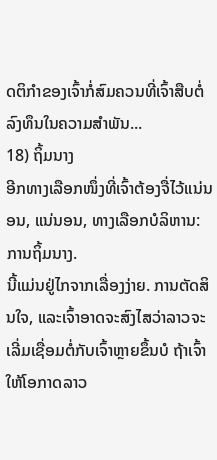ດຕິກຳຂອງເຈົ້າກໍ່ສົມຄວນທີ່ເຈົ້າສືບຕໍ່ລົງທຶນໃນຄວາມສຳພັນ...
18) ຖິ້ມນາງ
ອີກທາງເລືອກໜຶ່ງທີ່ເຈົ້າຕ້ອງຈື່ໄວ້ແນ່ນອນ, ແນ່ນອນ, ທາງເລືອກບໍລິຫານ:
ການຖິ້ມນາງ.
ນີ້ແມ່ນຢູ່ໄກຈາກເລື່ອງງ່າຍ. ການຕັດສິນໃຈ, ແລະເຈົ້າອາດຈະສົງໄສວ່າລາວຈະເລີ່ມເຊື່ອມຕໍ່ກັບເຈົ້າຫຼາຍຂຶ້ນບໍ ຖ້າເຈົ້າໃຫ້ໂອກາດລາວ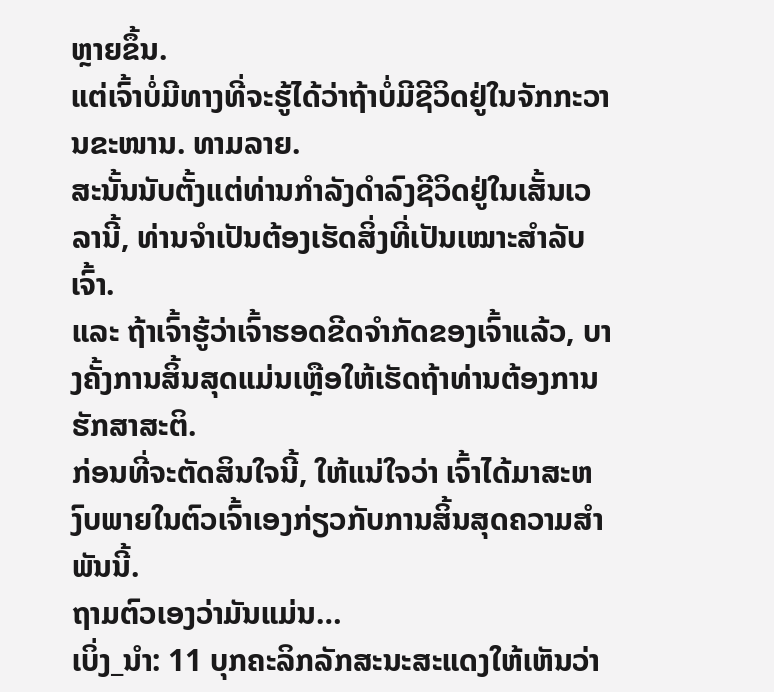ຫຼາຍຂຶ້ນ.
ແຕ່ເຈົ້າບໍ່ມີທາງທີ່ຈະຮູ້ໄດ້ວ່າຖ້າບໍ່ມີຊີວິດຢູ່ໃນຈັກກະວານຂະໜານ. ທາມລາຍ.
ສະນັ້ນນັບຕັ້ງແຕ່ທ່ານກໍາລັງດໍາລົງຊີວິດຢູ່ໃນເສັ້ນເວລານີ້, ທ່ານຈໍາເປັນຕ້ອງເຮັດສິ່ງທີ່ເປັນເໝາະສຳລັບເຈົ້າ.
ແລະ ຖ້າເຈົ້າຮູ້ວ່າເຈົ້າຮອດຂີດຈຳກັດຂອງເຈົ້າແລ້ວ, ບາງຄັ້ງການສິ້ນສຸດແມ່ນເຫຼືອໃຫ້ເຮັດຖ້າທ່ານຕ້ອງການຮັກສາສະຕິ.
ກ່ອນທີ່ຈະຕັດສິນໃຈນີ້, ໃຫ້ແນ່ໃຈວ່າ ເຈົ້າໄດ້ມາສະຫງົບພາຍໃນຕົວເຈົ້າເອງກ່ຽວກັບການສິ້ນສຸດຄວາມສຳພັນນີ້.
ຖາມຕົວເອງວ່າມັນແມ່ນ…
ເບິ່ງ_ນຳ: 11 ບຸກຄະລິກລັກສະນະສະແດງໃຫ້ເຫັນວ່າ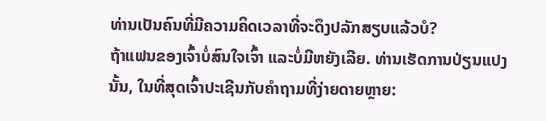ທ່ານເປັນຄົນທີ່ມີຄວາມຄິດເວລາທີ່ຈະດຶງປລັກສຽບແລ້ວບໍ?
ຖ້າແຟນຂອງເຈົ້າບໍ່ສົນໃຈເຈົ້າ ແລະບໍ່ມີຫຍັງເລີຍ. ທ່ານເຮັດການປ່ຽນແປງນັ້ນ, ໃນທີ່ສຸດເຈົ້າປະເຊີນກັບຄໍາຖາມທີ່ງ່າຍດາຍຫຼາຍ: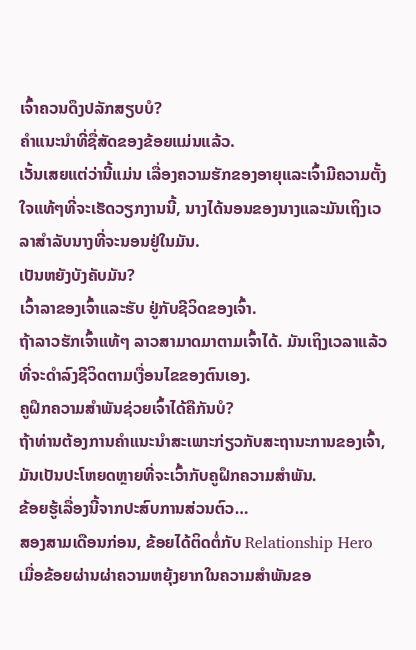ເຈົ້າຄວນດຶງປລັກສຽບບໍ?
ຄໍາແນະນໍາທີ່ຊື່ສັດຂອງຂ້ອຍແມ່ນແລ້ວ.
ເວັ້ນເສຍແຕ່ວ່ານີ້ແມ່ນ ເລື່ອງຄວາມຮັກຂອງອາຍຸແລະເຈົ້າມີຄວາມຕັ້ງໃຈແທ້ໆທີ່ຈະເຮັດວຽກງານນີ້, ນາງໄດ້ນອນຂອງນາງແລະມັນເຖິງເວລາສໍາລັບນາງທີ່ຈະນອນຢູ່ໃນມັນ.
ເປັນຫຍັງບັງຄັບມັນ?
ເວົ້າລາຂອງເຈົ້າແລະຮັບ ຢູ່ກັບຊີວິດຂອງເຈົ້າ.
ຖ້າລາວຮັກເຈົ້າແທ້ໆ ລາວສາມາດມາຕາມເຈົ້າໄດ້. ມັນເຖິງເວລາແລ້ວທີ່ຈະດໍາລົງຊີວິດຕາມເງື່ອນໄຂຂອງຕົນເອງ.
ຄູຝຶກຄວາມສຳພັນຊ່ວຍເຈົ້າໄດ້ຄືກັນບໍ?
ຖ້າທ່ານຕ້ອງການຄໍາແນະນໍາສະເພາະກ່ຽວກັບສະຖານະການຂອງເຈົ້າ, ມັນເປັນປະໂຫຍດຫຼາຍທີ່ຈະເວົ້າກັບຄູຝຶກຄວາມສຳພັນ.
ຂ້ອຍຮູ້ເລື່ອງນີ້ຈາກປະສົບການສ່ວນຕົວ…
ສອງສາມເດືອນກ່ອນ, ຂ້ອຍໄດ້ຕິດຕໍ່ກັບ Relationship Hero ເມື່ອຂ້ອຍຜ່ານຜ່າຄວາມຫຍຸ້ງຍາກໃນຄວາມສຳພັນຂອ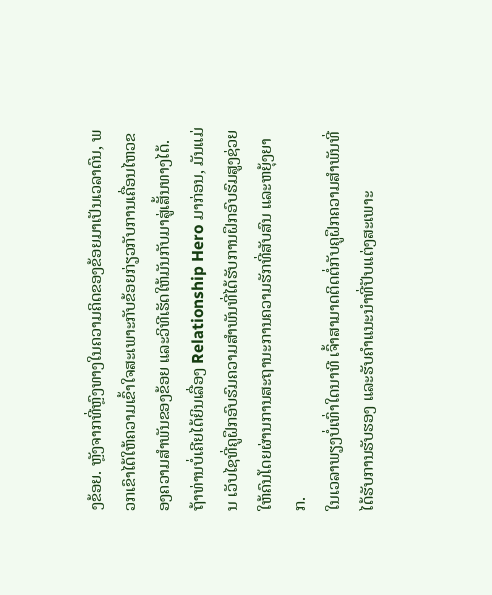ງຂ້ອຍ. ຫຼັງຈາກທີ່ຫຼົງທາງໃນຄວາມຄິດຂອງຂ້ອຍມາເປັນເວລາດົນ, ພວກເຂົາໄດ້ໃຫ້ຄວາມເຂົ້າໃຈສະເພາະກັບຂ້ອຍກ່ຽວກັບການເຄື່ອນໄຫວຂອງຄວາມສຳພັນຂອງຂ້ອຍ ແລະວິທີເຮັດໃຫ້ມັນກັບມາສູ່ເສັ້ນທາງໄດ້.
ຖ້າທ່ານບໍ່ເຄີຍໄດ້ຍິນເລື່ອງ Relationship Hero ມາກ່ອນ, ມັນແມ່ນ ເວັບໄຊທີ່ຄູຝຶກອົບຮົມຄວາມສໍາພັນທີ່ໄດ້ຮັບການຝຶກອົບຮົມສູງຊ່ວຍໃຫ້ຄົນໂດຍຜ່ານການສະຖານະການຄວາມຮັກທີ່ສັບສົນ ແລະຫຍຸ້ງຍາກ.
ໃນເວລາພຽງບໍ່ເທົ່າໃດນາທີ ເຈົ້າສາມາດຕິດຕໍ່ກັບຄູຝຶກຄວາມສຳພັນທີ່ໄດ້ຮັບການຮັບຮອງ ແລະຮັບຄຳແນະນຳທີ່ປັບແຕ່ງສະເພາະ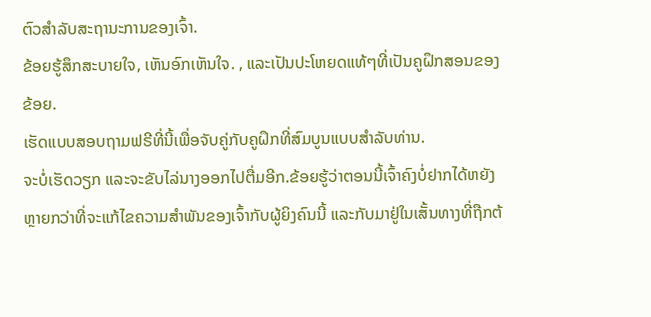ຕົວສຳລັບສະຖານະການຂອງເຈົ້າ.
ຂ້ອຍຮູ້ສຶກສະບາຍໃຈ, ເຫັນອົກເຫັນໃຈ. , ແລະເປັນປະໂຫຍດແທ້ໆທີ່ເປັນຄູຝຶກສອນຂອງຂ້ອຍ.
ເຮັດແບບສອບຖາມຟຣີທີ່ນີ້ເພື່ອຈັບຄູ່ກັບຄູຝຶກທີ່ສົມບູນແບບສໍາລັບທ່ານ.
ຈະບໍ່ເຮັດວຽກ ແລະຈະຂັບໄລ່ນາງອອກໄປຕື່ມອີກ.ຂ້ອຍຮູ້ວ່າຕອນນີ້ເຈົ້າຄົງບໍ່ຢາກໄດ້ຫຍັງຫຼາຍກວ່າທີ່ຈະແກ້ໄຂຄວາມສຳພັນຂອງເຈົ້າກັບຜູ້ຍິງຄົນນີ້ ແລະກັບມາຢູ່ໃນເສັ້ນທາງທີ່ຖືກຕ້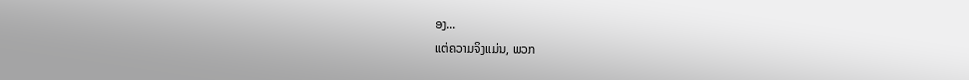ອງ...
ແຕ່ຄວາມຈິງແມ່ນ, ພວກ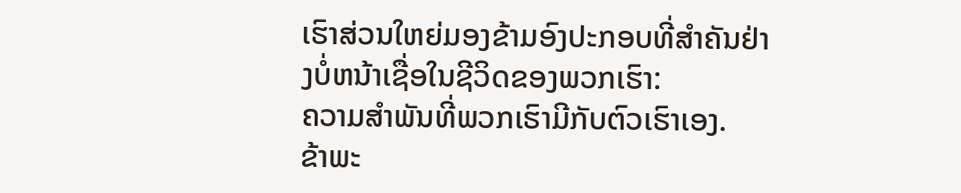ເຮົາສ່ວນໃຫຍ່ມອງຂ້າມອົງປະກອບທີ່ສໍາຄັນຢ່າງບໍ່ຫນ້າເຊື່ອໃນຊີວິດຂອງພວກເຮົາ:
ຄວາມສໍາພັນທີ່ພວກເຮົາມີກັບຕົວເຮົາເອງ.
ຂ້າພະ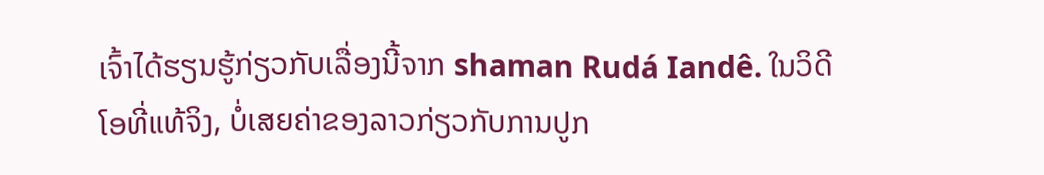ເຈົ້າໄດ້ຮຽນຮູ້ກ່ຽວກັບເລື່ອງນີ້ຈາກ shaman Rudá Iandê. ໃນວິດີໂອທີ່ແທ້ຈິງ, ບໍ່ເສຍຄ່າຂອງລາວກ່ຽວກັບການປູກ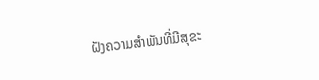ຝັງຄວາມສໍາພັນທີ່ມີສຸຂະ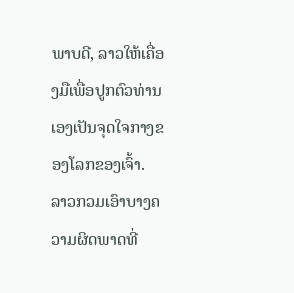ພາບດີ, ລາວໃຫ້ເຄື່ອງມືເພື່ອປູກຕົວທ່ານເອງເປັນຈຸດໃຈກາງຂອງໂລກຂອງເຈົ້າ.
ລາວກວມເອົາບາງຄວາມຜິດພາດທີ່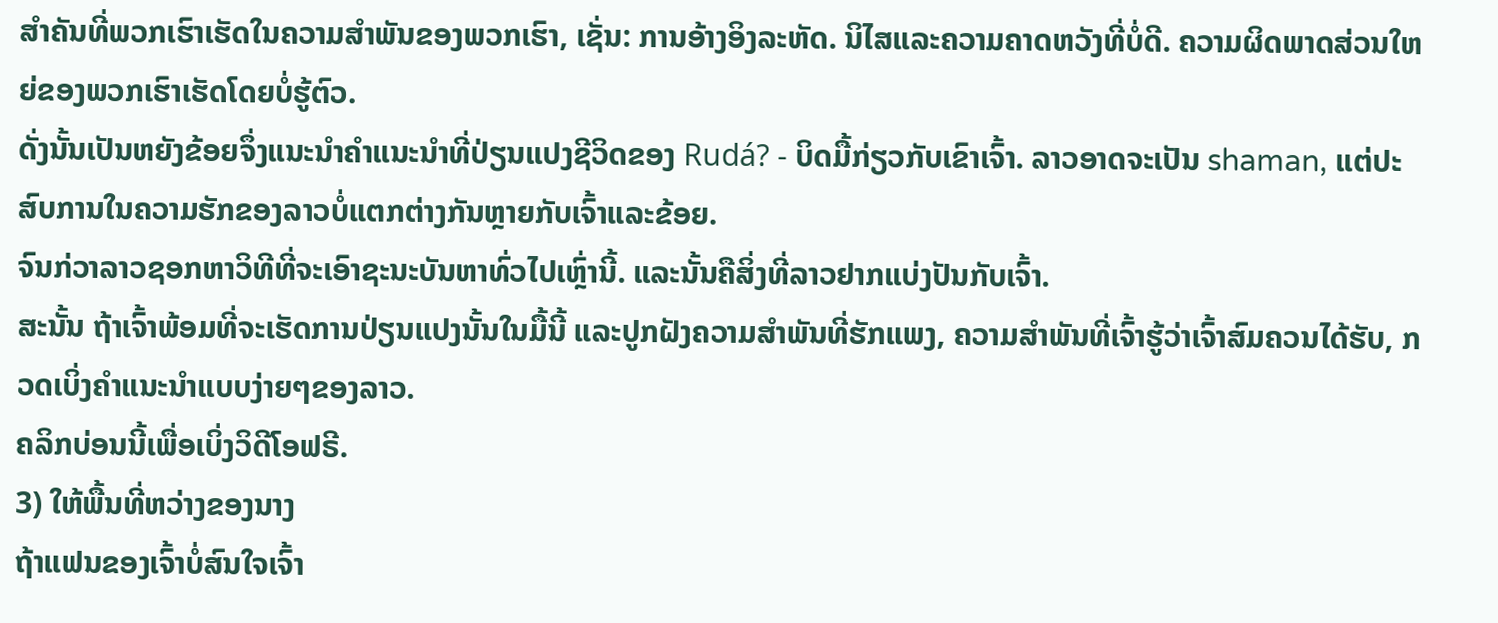ສໍາຄັນທີ່ພວກເຮົາເຮັດໃນຄວາມສໍາພັນຂອງພວກເຮົາ, ເຊັ່ນ: ການອ້າງອິງລະຫັດ. ນິໄສແລະຄວາມຄາດຫວັງທີ່ບໍ່ດີ. ຄວາມຜິດພາດສ່ວນໃຫຍ່ຂອງພວກເຮົາເຮັດໂດຍບໍ່ຮູ້ຕົວ.
ດັ່ງນັ້ນເປັນຫຍັງຂ້ອຍຈຶ່ງແນະນໍາຄໍາແນະນໍາທີ່ປ່ຽນແປງຊີວິດຂອງ Rudá? - ບິດມື້ກ່ຽວກັບເຂົາເຈົ້າ. ລາວອາດຈະເປັນ shaman, ແຕ່ປະສົບການໃນຄວາມຮັກຂອງລາວບໍ່ແຕກຕ່າງກັນຫຼາຍກັບເຈົ້າແລະຂ້ອຍ.
ຈົນກ່ວາລາວຊອກຫາວິທີທີ່ຈະເອົາຊະນະບັນຫາທົ່ວໄປເຫຼົ່ານີ້. ແລະນັ້ນຄືສິ່ງທີ່ລາວຢາກແບ່ງປັນກັບເຈົ້າ.
ສະນັ້ນ ຖ້າເຈົ້າພ້ອມທີ່ຈະເຮັດການປ່ຽນແປງນັ້ນໃນມື້ນີ້ ແລະປູກຝັງຄວາມສຳພັນທີ່ຮັກແພງ, ຄວາມສຳພັນທີ່ເຈົ້າຮູ້ວ່າເຈົ້າສົມຄວນໄດ້ຮັບ, ກວດເບິ່ງຄຳແນະນຳແບບງ່າຍໆຂອງລາວ.
ຄລິກບ່ອນນີ້ເພື່ອເບິ່ງວິດີໂອຟຣີ.
3) ໃຫ້ພື້ນທີ່ຫວ່າງຂອງນາງ
ຖ້າແຟນຂອງເຈົ້າບໍ່ສົນໃຈເຈົ້າ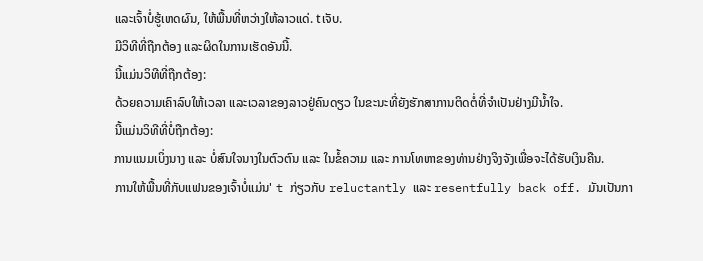ແລະເຈົ້າບໍ່ຮູ້ເຫດຜົນ, ໃຫ້ພື້ນທີ່ຫວ່າງໃຫ້ລາວແດ່. tເຈັບ.
ມີວິທີທີ່ຖືກຕ້ອງ ແລະຜິດໃນການເຮັດອັນນີ້.
ນີ້ແມ່ນວິທີທີ່ຖືກຕ້ອງ:
ດ້ວຍຄວາມເຄົາລົບໃຫ້ເວລາ ແລະເວລາຂອງລາວຢູ່ຄົນດຽວ ໃນຂະນະທີ່ຍັງຮັກສາການຕິດຕໍ່ທີ່ຈຳເປັນຢ່າງມີນໍ້າໃຈ.
ນີ້ແມ່ນວິທີທີ່ບໍ່ຖືກຕ້ອງ:
ການແນມເບິ່ງນາງ ແລະ ບໍ່ສົນໃຈນາງໃນຕົວຕົນ ແລະ ໃນຂໍ້ຄວາມ ແລະ ການໂທຫາຂອງທ່ານຢ່າງຈິງຈັງເພື່ອຈະໄດ້ຮັບເງິນຄືນ.
ການໃຫ້ພື້ນທີ່ກັບແຟນຂອງເຈົ້າບໍ່ແມ່ນ' t ກ່ຽວກັບ reluctantly ແລະ resentfully back off. ມັນເປັນກາ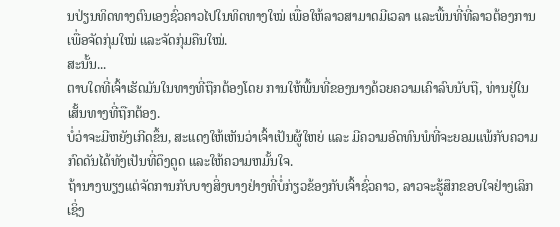ນປ່ຽນທິດທາງຕົນເອງຊົ່ວຄາວໄປໃນທິດທາງໃໝ່ ເພື່ອໃຫ້ລາວສາມາດມີເວລາ ແລະພື້ນທີ່ທີ່ລາວຕ້ອງການເພື່ອຈັດກຸ່ມໃໝ່ ແລະຈັດກຸ່ມຄືນໃໝ່.
ສະນັ້ນ...
ຕາບໃດທີ່ເຈົ້າເຮັດມັນໃນທາງທີ່ຖືກຕ້ອງໂດຍ ການໃຫ້ພື້ນທີ່ຂອງນາງດ້ວຍຄວາມເຄົາລົບນັບຖື, ທ່ານຢູ່ໃນເສັ້ນທາງທີ່ຖືກຕ້ອງ.
ບໍ່ວ່າຈະມີຫຍັງເກີດຂຶ້ນ, ສະແດງໃຫ້ເຫັນວ່າເຈົ້າເປັນຜູ້ໃຫຍ່ ແລະ ມີຄວາມອົດທົນພໍທີ່ຈະຍອມແພ້ກັບຄວາມກົດດັນໄດ້ທັງເປັນທີ່ດຶງດູດ ແລະໃຫ້ຄວາມຫມັ້ນໃຈ.
ຖ້ານາງພຽງແຕ່ຈັດການກັບບາງສິ່ງບາງຢ່າງທີ່ບໍ່ກ່ຽວຂ້ອງກັບເຈົ້າຊົ່ວຄາວ, ລາວຈະຮູ້ສຶກຂອບໃຈຢ່າງເລິກເຊິ່ງ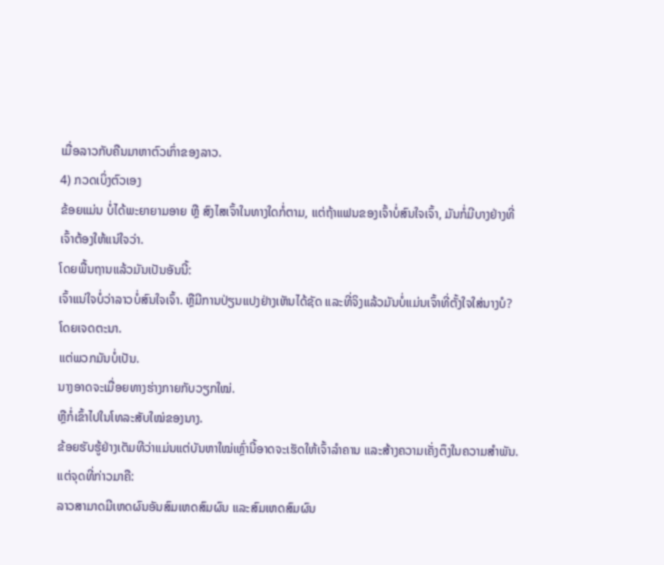ເມື່ອລາວກັບຄືນມາຫາຕົວເກົ່າຂອງລາວ.
4) ກວດເບິ່ງຕົວເອງ
ຂ້ອຍແມ່ນ ບໍ່ໄດ້ພະຍາຍາມອາຍ ຫຼື ສົງໄສເຈົ້າໃນທາງໃດກໍ່ຕາມ, ແຕ່ຖ້າແຟນຂອງເຈົ້າບໍ່ສົນໃຈເຈົ້າ, ມັນກໍ່ມີບາງຢ່າງທີ່ເຈົ້າຕ້ອງໃຫ້ແນ່ໃຈວ່າ.
ໂດຍພື້ນຖານແລ້ວມັນເປັນອັນນີ້:
ເຈົ້າແນ່ໃຈບໍ່ວ່າລາວບໍ່ສົນໃຈເຈົ້າ. ຫຼືມີການປ່ຽນແປງຢ່າງເຫັນໄດ້ຊັດ ແລະທີ່ຈິງແລ້ວມັນບໍ່ແມ່ນເຈົ້າທີ່ຕັ້ງໃຈໃສ່ນາງບໍ?ໂດຍເຈດຕະນາ.
ແຕ່ພວກມັນບໍ່ເປັນ.
ນາງອາດຈະເມື່ອຍທາງຮ່າງກາຍກັບວຽກໃໝ່.
ຫຼືກໍ່ເຂົ້າໄປໃນໂທລະສັບໃໝ່ຂອງນາງ.
ຂ້ອຍຮັບຮູ້ຢ່າງເຕັມທີວ່າແມ່ນແຕ່ບັນຫາໃໝ່ເຫຼົ່ານີ້ອາດຈະເຮັດໃຫ້ເຈົ້າລຳຄານ ແລະສ້າງຄວາມເຄັ່ງຕຶງໃນຄວາມສຳພັນ.
ແຕ່ຈຸດທີ່ກ່າວມາຄື:
ລາວສາມາດມີເຫດຜົນອັນສົມເຫດສົມຜົນ ແລະສົມເຫດສົມຜົນ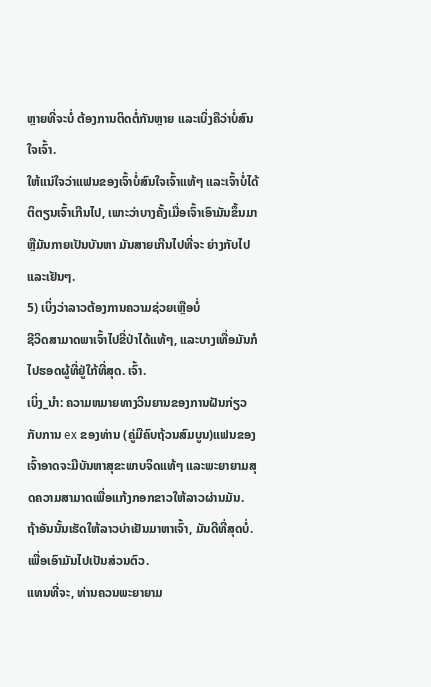ຫຼາຍທີ່ຈະບໍ່ ຕ້ອງການຕິດຕໍ່ກັນຫຼາຍ ແລະເບິ່ງຄືວ່າບໍ່ສົນໃຈເຈົ້າ.
ໃຫ້ແນ່ໃຈວ່າແຟນຂອງເຈົ້າບໍ່ສົນໃຈເຈົ້າແທ້ໆ ແລະເຈົ້າບໍ່ໄດ້ຕິຕຽນເຈົ້າເກີນໄປ, ເພາະວ່າບາງຄັ້ງເມື່ອເຈົ້າເອົາມັນຂຶ້ນມາ ຫຼືມັນກາຍເປັນບັນຫາ ມັນສາຍເກີນໄປທີ່ຈະ ຍ່າງກັບໄປແລະເຢັນໆ.
5) ເບິ່ງວ່າລາວຕ້ອງການຄວາມຊ່ວຍເຫຼືອບໍ່
ຊີວິດສາມາດພາເຈົ້າໄປຂີ່ປ່າໄດ້ແທ້ໆ, ແລະບາງເທື່ອມັນກໍໄປຮອດຜູ້ທີ່ຢູ່ໃກ້ທີ່ສຸດ. ເຈົ້າ.
ເບິ່ງ_ນຳ: ຄວາມຫມາຍທາງວິນຍານຂອງການຝັນກ່ຽວກັບການ ex ຂອງທ່ານ (ຄູ່ມືຄົບຖ້ວນສົມບູນ)ແຟນຂອງເຈົ້າອາດຈະມີບັນຫາສຸຂະພາບຈິດແທ້ໆ ແລະພະຍາຍາມສຸດຄວາມສາມາດເພື່ອແກ້ງກອກຂາວໃຫ້ລາວຜ່ານມັນ.
ຖ້າອັນນັ້ນເຮັດໃຫ້ລາວບ່າເຢັນມາຫາເຈົ້າ, ມັນດີທີ່ສຸດບໍ່. ເພື່ອເອົາມັນໄປເປັນສ່ວນຕົວ.
ແທນທີ່ຈະ, ທ່ານຄວນພະຍາຍາມ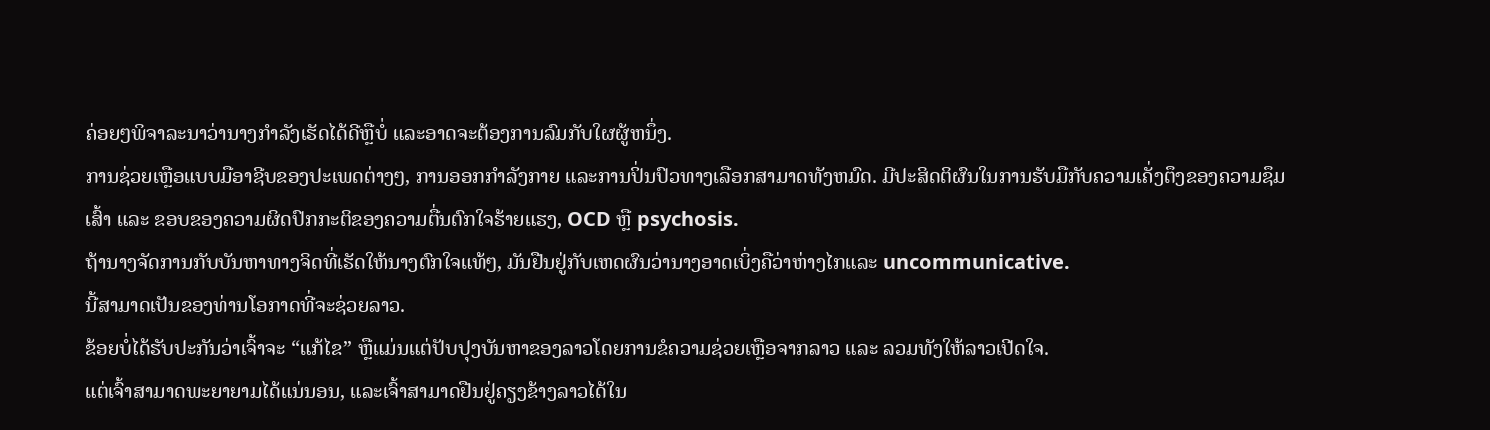ຄ່ອຍໆພິຈາລະນາວ່ານາງກໍາລັງເຮັດໄດ້ດີຫຼືບໍ່ ແລະອາດຈະຕ້ອງການລົມກັບໃຜຜູ້ຫນຶ່ງ.
ການຊ່ວຍເຫຼືອແບບມືອາຊີບຂອງປະເພດຕ່າງໆ, ການອອກກໍາລັງກາຍ ແລະການປິ່ນປົວທາງເລືອກສາມາດທັງຫມົດ. ມີປະສິດຕິຜົນໃນການຮັບມືກັບຄວາມເຄັ່ງຕຶງຂອງຄວາມຊຶມເສົ້າ ແລະ ຂອບຂອງຄວາມຜິດປົກກະຕິຂອງຄວາມຕື່ນຕົກໃຈຮ້າຍແຮງ, OCD ຫຼື psychosis.
ຖ້ານາງຈັດການກັບບັນຫາທາງຈິດທີ່ເຮັດໃຫ້ນາງຕົກໃຈແທ້ໆ, ມັນຢືນຢູ່ກັບເຫດຜົນວ່ານາງອາດເບິ່ງຄືວ່າຫ່າງໄກແລະ uncommunicative.
ນີ້ສາມາດເປັນຂອງທ່ານໂອກາດທີ່ຈະຊ່ວຍລາວ.
ຂ້ອຍບໍ່ໄດ້ຮັບປະກັນວ່າເຈົ້າຈະ “ແກ້ໄຂ” ຫຼືແມ່ນແຕ່ປັບປຸງບັນຫາຂອງລາວໂດຍການຂໍຄວາມຊ່ວຍເຫຼືອຈາກລາວ ແລະ ລວມທັງໃຫ້ລາວເປີດໃຈ.
ແຕ່ເຈົ້າສາມາດພະຍາຍາມໄດ້ແນ່ນອນ, ແລະເຈົ້າສາມາດຢືນຢູ່ຄຽງຂ້າງລາວໄດ້ໃນ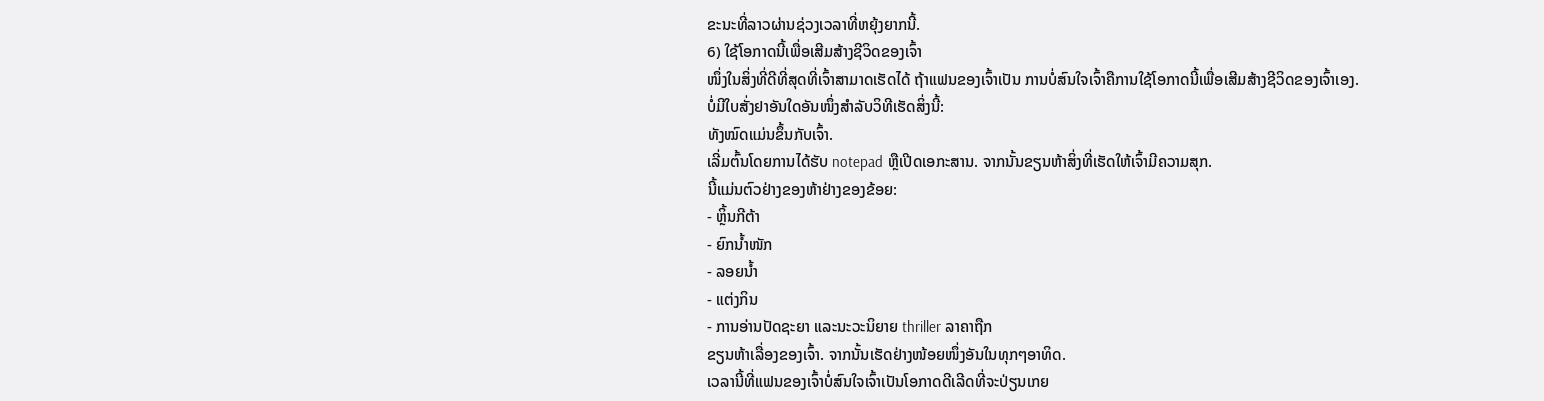ຂະນະທີ່ລາວຜ່ານຊ່ວງເວລາທີ່ຫຍຸ້ງຍາກນີ້.
6) ໃຊ້ໂອກາດນີ້ເພື່ອເສີມສ້າງຊີວິດຂອງເຈົ້າ
ໜຶ່ງໃນສິ່ງທີ່ດີທີ່ສຸດທີ່ເຈົ້າສາມາດເຮັດໄດ້ ຖ້າແຟນຂອງເຈົ້າເປັນ ການບໍ່ສົນໃຈເຈົ້າຄືການໃຊ້ໂອກາດນີ້ເພື່ອເສີມສ້າງຊີວິດຂອງເຈົ້າເອງ.
ບໍ່ມີໃບສັ່ງຢາອັນໃດອັນໜຶ່ງສຳລັບວິທີເຮັດສິ່ງນີ້:
ທັງໝົດແມ່ນຂຶ້ນກັບເຈົ້າ.
ເລີ່ມຕົ້ນໂດຍການໄດ້ຮັບ notepad ຫຼືເປີດເອກະສານ. ຈາກນັ້ນຂຽນຫ້າສິ່ງທີ່ເຮັດໃຫ້ເຈົ້າມີຄວາມສຸກ.
ນີ້ແມ່ນຕົວຢ່າງຂອງຫ້າຢ່າງຂອງຂ້ອຍ:
- ຫຼິ້ນກີຕ້າ
- ຍົກນໍ້າໜັກ
- ລອຍນໍ້າ
- ແຕ່ງກິນ
- ການອ່ານປັດຊະຍາ ແລະນະວະນິຍາຍ thriller ລາຄາຖືກ
ຂຽນຫ້າເລື່ອງຂອງເຈົ້າ. ຈາກນັ້ນເຮັດຢ່າງໜ້ອຍໜຶ່ງອັນໃນທຸກໆອາທິດ.
ເວລານີ້ທີ່ແຟນຂອງເຈົ້າບໍ່ສົນໃຈເຈົ້າເປັນໂອກາດດີເລີດທີ່ຈະປ່ຽນເກຍ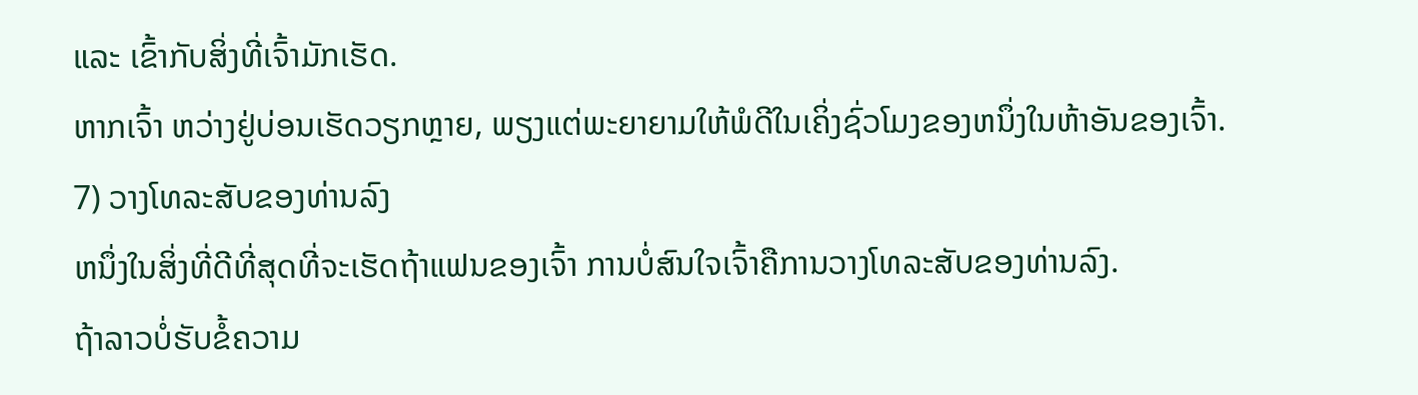ແລະ ເຂົ້າກັບສິ່ງທີ່ເຈົ້າມັກເຮັດ.
ຫາກເຈົ້າ ຫວ່າງຢູ່ບ່ອນເຮັດວຽກຫຼາຍ, ພຽງແຕ່ພະຍາຍາມໃຫ້ພໍດີໃນເຄິ່ງຊົ່ວໂມງຂອງຫນຶ່ງໃນຫ້າອັນຂອງເຈົ້າ.
7) ວາງໂທລະສັບຂອງທ່ານລົງ
ຫນຶ່ງໃນສິ່ງທີ່ດີທີ່ສຸດທີ່ຈະເຮັດຖ້າແຟນຂອງເຈົ້າ ການບໍ່ສົນໃຈເຈົ້າຄືການວາງໂທລະສັບຂອງທ່ານລົງ.
ຖ້າລາວບໍ່ຮັບຂໍ້ຄວາມ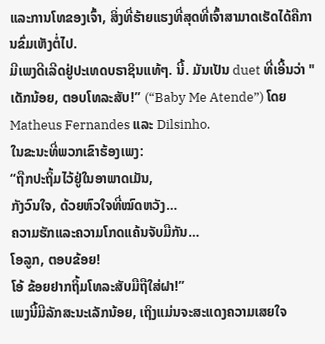ແລະການໂທຂອງເຈົ້າ, ສິ່ງທີ່ຮ້າຍແຮງທີ່ສຸດທີ່ເຈົ້າສາມາດເຮັດໄດ້ຄືການຂົ່ມເຫັງຕໍ່ໄປ.
ມີເພງດີເລີດຢູ່ປະເທດບຣາຊິນແທ້ໆ. ນີ້. ມັນເປັນ duet ທີ່ເອີ້ນວ່າ "ເດັກນ້ອຍ, ຕອບໂທລະສັບ!” (“Baby Me Atende”) ໂດຍ Matheus Fernandes ແລະ Dilsinho.
ໃນຂະນະທີ່ພວກເຂົາຮ້ອງເພງ:
“ຖືກປະຖິ້ມໄວ້ຢູ່ໃນອາພາດເມັນ,
ກັງວົນໃຈ, ດ້ວຍຫົວໃຈທີ່ໝົດຫວັງ…
ຄວາມຮັກແລະຄວາມໂກດແຄ້ນຈັບມືກັນ…
ໂອລູກ, ຕອບຂ້ອຍ!
ໂອ້ ຂ້ອຍຢາກຖິ້ມໂທລະສັບມືຖືໃສ່ຝາ!”
ເພງນີ້ມີລັກສະນະເລັກນ້ອຍ, ເຖິງແມ່ນຈະສະແດງຄວາມເສຍໃຈ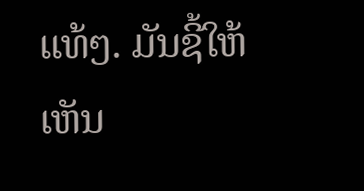ແທ້ໆ. ມັນຊີ້ໃຫ້ເຫັນ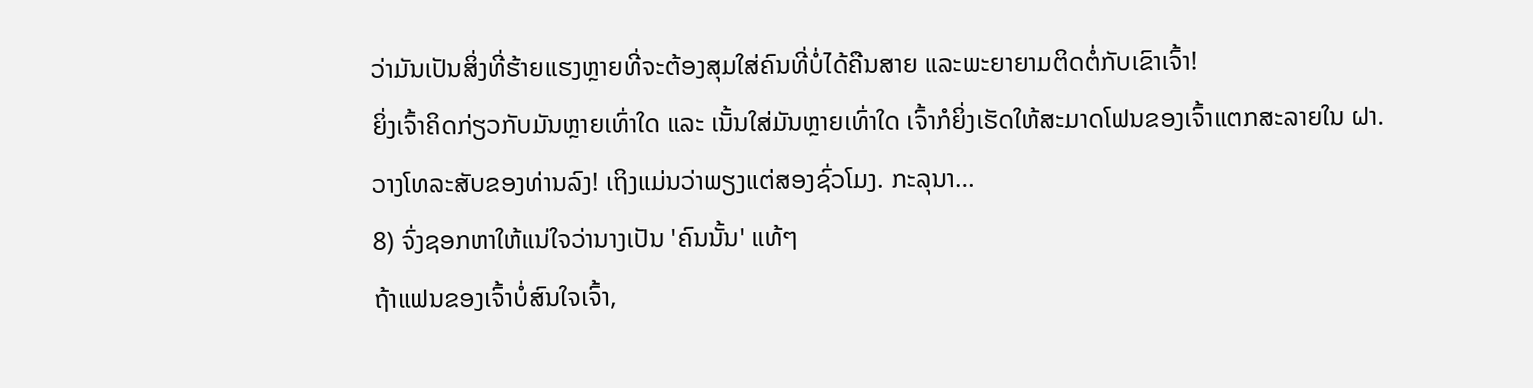ວ່າມັນເປັນສິ່ງທີ່ຮ້າຍແຮງຫຼາຍທີ່ຈະຕ້ອງສຸມໃສ່ຄົນທີ່ບໍ່ໄດ້ຄືນສາຍ ແລະພະຍາຍາມຕິດຕໍ່ກັບເຂົາເຈົ້າ!
ຍິ່ງເຈົ້າຄິດກ່ຽວກັບມັນຫຼາຍເທົ່າໃດ ແລະ ເນັ້ນໃສ່ມັນຫຼາຍເທົ່າໃດ ເຈົ້າກໍຍິ່ງເຮັດໃຫ້ສະມາດໂຟນຂອງເຈົ້າແຕກສະລາຍໃນ ຝາ.
ວາງໂທລະສັບຂອງທ່ານລົງ! ເຖິງແມ່ນວ່າພຽງແຕ່ສອງຊົ່ວໂມງ. ກະລຸນາ…
8) ຈົ່ງຊອກຫາໃຫ້ແນ່ໃຈວ່ານາງເປັນ 'ຄົນນັ້ນ' ແທ້ໆ
ຖ້າແຟນຂອງເຈົ້າບໍ່ສົນໃຈເຈົ້າ,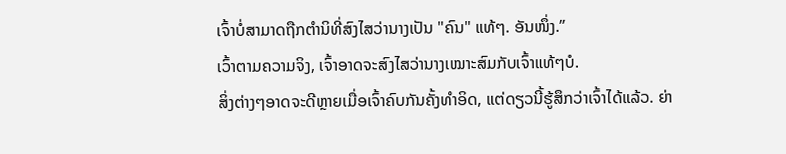ເຈົ້າບໍ່ສາມາດຖືກຕໍານິທີ່ສົງໄສວ່ານາງເປັນ "ຄົນ" ແທ້ໆ. ອັນໜຶ່ງ.”
ເວົ້າຕາມຄວາມຈິງ, ເຈົ້າອາດຈະສົງໄສວ່ານາງເໝາະສົມກັບເຈົ້າແທ້ໆບໍ.
ສິ່ງຕ່າງໆອາດຈະດີຫຼາຍເມື່ອເຈົ້າຄົບກັນຄັ້ງທຳອິດ, ແຕ່ດຽວນີ້ຮູ້ສຶກວ່າເຈົ້າໄດ້ແລ້ວ. ຍ່າ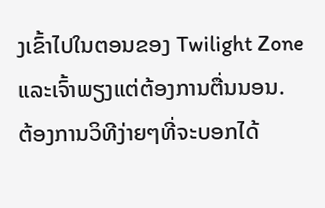ງເຂົ້າໄປໃນຕອນຂອງ Twilight Zone ແລະເຈົ້າພຽງແຕ່ຕ້ອງການຕື່ນນອນ.
ຕ້ອງການວິທີງ່າຍໆທີ່ຈະບອກໄດ້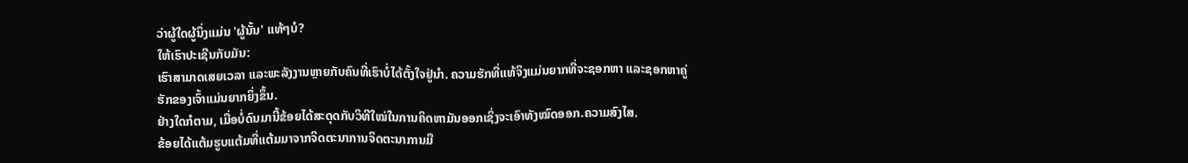ວ່າຜູ້ໃດຜູ້ນຶ່ງແມ່ນ 'ຜູ້ນັ້ນ' ແທ້ໆບໍ?
ໃຫ້ເຮົາປະເຊີນກັບມັນ:
ເຮົາສາມາດເສຍເວລາ ແລະພະລັງງານຫຼາຍກັບຄົນທີ່ເຮົາບໍ່ໄດ້ຕັ້ງໃຈຢູ່ນຳ. ຄວາມຮັກທີ່ແທ້ຈິງແມ່ນຍາກທີ່ຈະຊອກຫາ ແລະຊອກຫາຄູ່ຮັກຂອງເຈົ້າແມ່ນຍາກຍິ່ງຂຶ້ນ.
ຢ່າງໃດກໍຕາມ, ເມື່ອບໍ່ດົນມານີ້ຂ້ອຍໄດ້ສະດຸດກັບວິທີໃໝ່ໃນການຄິດຫາມັນອອກເຊິ່ງຈະເອົາທັງໝົດອອກ.ຄວາມສົງໄສ.
ຂ້ອຍໄດ້ແຕ້ມຮູບແຕ້ມທີ່ແຕ້ມມາຈາກຈິດຕະນາການຈິດຕະນາການມື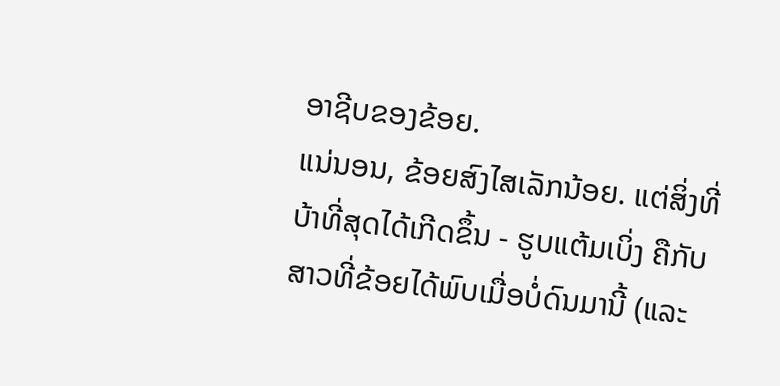ອາຊີບຂອງຂ້ອຍ.
ແນ່ນອນ, ຂ້ອຍສົງໄສເລັກນ້ອຍ. ແຕ່ສິ່ງທີ່ບ້າທີ່ສຸດໄດ້ເກີດຂຶ້ນ - ຮູບແຕ້ມເບິ່ງ ຄືກັບສາວທີ່ຂ້ອຍໄດ້ພົບເມື່ອບໍ່ດົນມານີ້ (ແລະ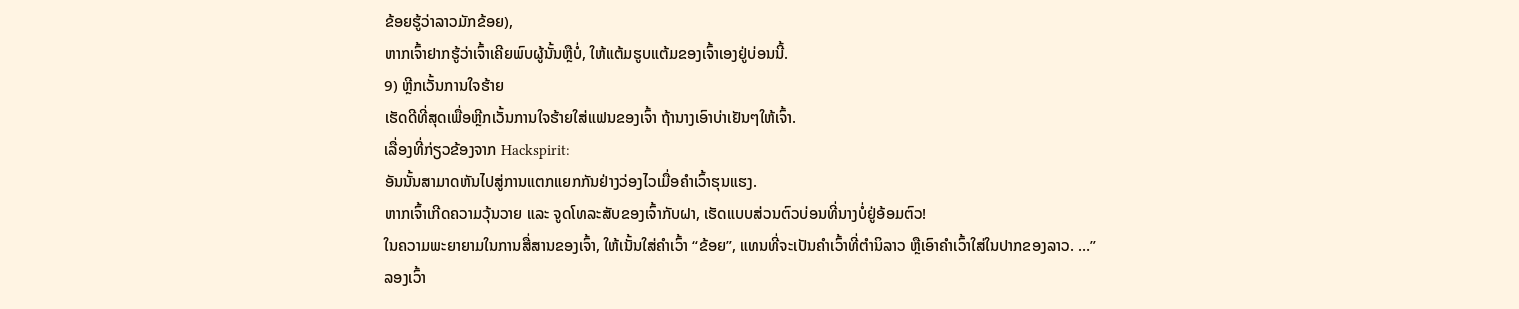ຂ້ອຍຮູ້ວ່າລາວມັກຂ້ອຍ),
ຫາກເຈົ້າຢາກຮູ້ວ່າເຈົ້າເຄີຍພົບຜູ້ນັ້ນຫຼືບໍ່, ໃຫ້ແຕ້ມຮູບແຕ້ມຂອງເຈົ້າເອງຢູ່ບ່ອນນີ້.
9) ຫຼີກເວັ້ນການໃຈຮ້າຍ
ເຮັດດີທີ່ສຸດເພື່ອຫຼີກເວັ້ນການໃຈຮ້າຍໃສ່ແຟນຂອງເຈົ້າ ຖ້ານາງເອົາບ່າເຢັນໆໃຫ້ເຈົ້າ.
ເລື່ອງທີ່ກ່ຽວຂ້ອງຈາກ Hackspirit:
ອັນນັ້ນສາມາດຫັນໄປສູ່ການແຕກແຍກກັນຢ່າງວ່ອງໄວເມື່ອຄຳເວົ້າຮຸນແຮງ.
ຫາກເຈົ້າເກີດຄວາມວຸ້ນວາຍ ແລະ ຈູດໂທລະສັບຂອງເຈົ້າກັບຝາ, ເຮັດແບບສ່ວນຕົວບ່ອນທີ່ນາງບໍ່ຢູ່ອ້ອມຕົວ!
ໃນຄວາມພະຍາຍາມໃນການສື່ສານຂອງເຈົ້າ, ໃຫ້ເນັ້ນໃສ່ຄຳເວົ້າ “ຂ້ອຍ”, ແທນທີ່ຈະເປັນຄຳເວົ້າທີ່ຕຳນິລາວ ຫຼືເອົາຄຳເວົ້າໃສ່ໃນປາກຂອງລາວ. …”
ລອງເວົ້າ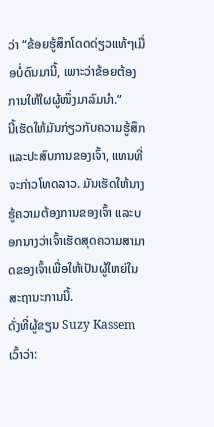ວ່າ “ຂ້ອຍຮູ້ສຶກໂດດດ່ຽວແທ້ໆເມື່ອບໍ່ດົນມານີ້, ເພາະວ່າຂ້ອຍຕ້ອງການໃຫ້ໃຜຜູ້ໜຶ່ງມາລົມນຳ.”
ນີ້ເຮັດໃຫ້ມັນກ່ຽວກັບຄວາມຮູ້ສຶກ ແລະປະສົບການຂອງເຈົ້າ, ແທນທີ່ຈະກ່າວໂທດລາວ. ມັນເຮັດໃຫ້ນາງຮູ້ຄວາມຕ້ອງການຂອງເຈົ້າ ແລະບອກນາງວ່າເຈົ້າເຮັດສຸດຄວາມສາມາດຂອງເຈົ້າເພື່ອໃຫ້ເປັນຜູ້ໃຫຍ່ໃນສະຖານະການນີ້.
ດັ່ງທີ່ຜູ້ຂຽນ Suzy Kassem ເວົ້າວ່າ: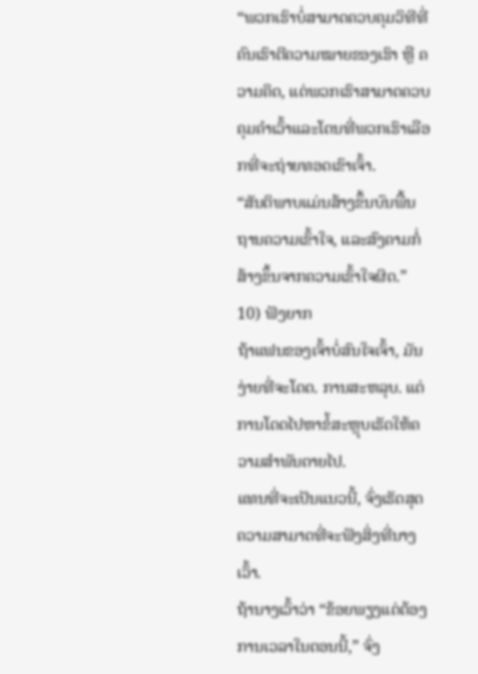“ພວກເຮົາບໍ່ສາມາດຄວບຄຸມວິທີທີ່ຄົນເຮົາຕີຄວາມໝາຍຂອງເຮົາ ຫຼື ຄວາມຄິດ, ແຕ່ພວກເຮົາສາມາດຄວບຄຸມຄໍາເວົ້າແລະໂຕນທີ່ພວກເຮົາເລືອກທີ່ຈະຖ່າຍທອດເຂົາເຈົ້າ.
“ສັນຕິພາບແມ່ນສ້າງຂຶ້ນບົນພື້ນຖານຄວາມເຂົ້າໃຈ, ແລະສົງຄາມກໍ່ສ້າງຂຶ້ນຈາກຄວາມເຂົ້າໃຈຜິດ.”
10) ຟັງຍາກ
ຖ້າແຟນຂອງເຈົ້າບໍ່ສົນໃຈເຈົ້າ, ມັນງ່າຍທີ່ຈະໂດດ. ການສະຫລຸບ. ແຕ່ການໂດດໄປຫາຂໍ້ສະຫຼຸບເຮັດໃຫ້ຄວາມສຳພັນຕາຍໄປ.
ແທນທີ່ຈະເປັນແນວນີ້, ຈົ່ງເຮັດສຸດຄວາມສາມາດທີ່ຈະຟັງສິ່ງທີ່ນາງເວົ້າ.
ຖ້ານາງເວົ້າວ່າ “ຂ້ອຍພຽງແຕ່ຕ້ອງການເວລາໃນຕອນນີ້,” ຈົ່ງ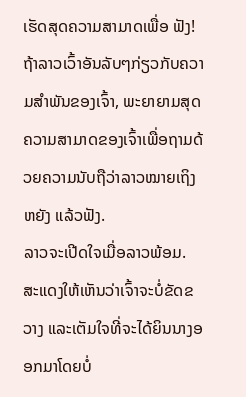ເຮັດສຸດຄວາມສາມາດເພື່ອ ຟັງ!
ຖ້າລາວເວົ້າອັນລັບໆກ່ຽວກັບຄວາມສຳພັນຂອງເຈົ້າ, ພະຍາຍາມສຸດຄວາມສາມາດຂອງເຈົ້າເພື່ອຖາມດ້ວຍຄວາມນັບຖືວ່າລາວໝາຍເຖິງຫຍັງ ແລ້ວຟັງ.
ລາວຈະເປີດໃຈເມື່ອລາວພ້ອມ.
ສະແດງໃຫ້ເຫັນວ່າເຈົ້າຈະບໍ່ຂັດຂວາງ ແລະເຕັມໃຈທີ່ຈະໄດ້ຍິນນາງອອກມາໂດຍບໍ່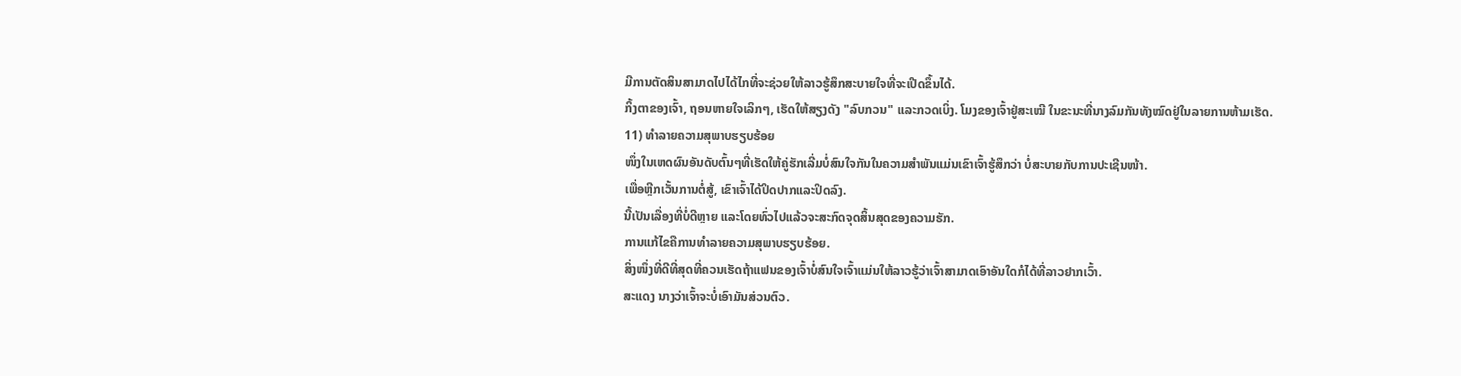ມີການຕັດສິນສາມາດໄປໄດ້ໄກທີ່ຈະຊ່ວຍໃຫ້ລາວຮູ້ສຶກສະບາຍໃຈທີ່ຈະເປີດຂຶ້ນໄດ້.
ກິ້ງຕາຂອງເຈົ້າ, ຖອນຫາຍໃຈເລິກໆ, ເຮັດໃຫ້ສຽງດັງ "ລົບກວນ" ແລະກວດເບິ່ງ. ໂມງຂອງເຈົ້າຢູ່ສະເໝີ ໃນຂະນະທີ່ນາງລົມກັນທັງໝົດຢູ່ໃນລາຍການຫ້າມເຮັດ.
11) ທຳລາຍຄວາມສຸພາບຮຽບຮ້ອຍ
ໜຶ່ງໃນເຫດຜົນອັນດັບຕົ້ນໆທີ່ເຮັດໃຫ້ຄູ່ຮັກເລີ່ມບໍ່ສົນໃຈກັນໃນຄວາມສຳພັນແມ່ນເຂົາເຈົ້າຮູ້ສຶກວ່າ ບໍ່ສະບາຍກັບການປະເຊີນໜ້າ.
ເພື່ອຫຼີກເວັ້ນການຕໍ່ສູ້, ເຂົາເຈົ້າໄດ້ປິດປາກແລະປິດລົງ.
ນີ້ເປັນເລື່ອງທີ່ບໍ່ດີຫຼາຍ ແລະໂດຍທົ່ວໄປແລ້ວຈະສະກົດຈຸດສິ້ນສຸດຂອງຄວາມຮັກ.
ການແກ້ໄຂຄືການທຳລາຍຄວາມສຸພາບຮຽບຮ້ອຍ.
ສິ່ງໜຶ່ງທີ່ດີທີ່ສຸດທີ່ຄວນເຮັດຖ້າແຟນຂອງເຈົ້າບໍ່ສົນໃຈເຈົ້າແມ່ນໃຫ້ລາວຮູ້ວ່າເຈົ້າສາມາດເອົາອັນໃດກໍໄດ້ທີ່ລາວຢາກເວົ້າ.
ສະແດງ ນາງວ່າເຈົ້າຈະບໍ່ເອົາມັນສ່ວນຕົວ.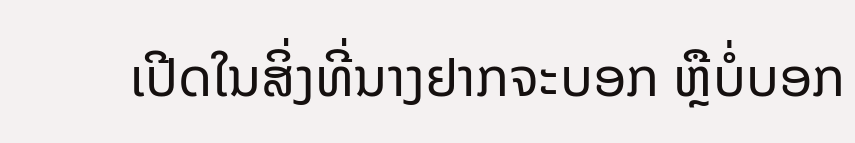ເປີດໃນສິ່ງທີ່ນາງຢາກຈະບອກ ຫຼືບໍ່ບອກ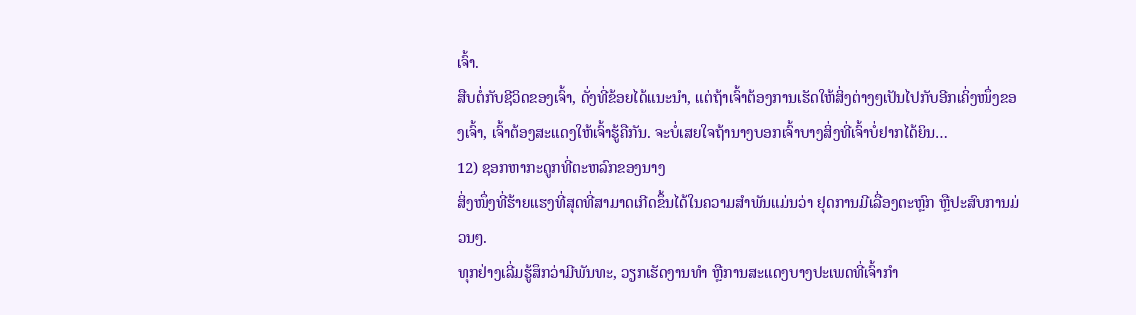ເຈົ້າ.
ສືບຕໍ່ກັບຊີວິດຂອງເຈົ້າ, ດັ່ງທີ່ຂ້ອຍໄດ້ແນະນຳ, ແຕ່ຖ້າເຈົ້າຕ້ອງການເຮັດໃຫ້ສິ່ງຕ່າງໆເປັນໄປກັບອີກເຄິ່ງໜຶ່ງຂອງເຈົ້າ, ເຈົ້າຕ້ອງສະແດງໃຫ້ເຈົ້າຮູ້ຄືກັນ. ຈະບໍ່ເສຍໃຈຖ້ານາງບອກເຈົ້າບາງສິ່ງທີ່ເຈົ້າບໍ່ຢາກໄດ້ຍິນ…
12) ຊອກຫາກະດູກທີ່ຕະຫລົກຂອງນາງ
ສິ່ງໜຶ່ງທີ່ຮ້າຍແຮງທີ່ສຸດທີ່ສາມາດເກີດຂຶ້ນໄດ້ໃນຄວາມສຳພັນແມ່ນວ່າ ຢຸດການມີເລື່ອງຕະຫຼົກ ຫຼືປະສົບການມ່ວນໆ.
ທຸກຢ່າງເລີ່ມຮູ້ສຶກວ່າມີພັນທະ, ວຽກເຮັດງານທຳ ຫຼືການສະແດງບາງປະເພດທີ່ເຈົ້າກຳ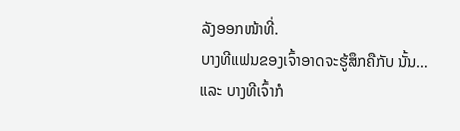ລັງອອກໜ້າທີ່.
ບາງທີແຟນຂອງເຈົ້າອາດຈະຮູ້ສຶກຄືກັບ ນັ້ນ…
ແລະ ບາງທີເຈົ້າກໍ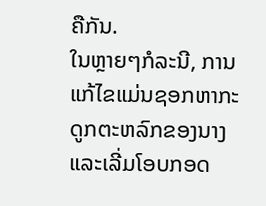ຄືກັນ.
ໃນຫຼາຍໆກໍລະນີ, ການແກ້ໄຂແມ່ນຊອກຫາກະດູກຕະຫລົກຂອງນາງ ແລະເລີ່ມໂອບກອດ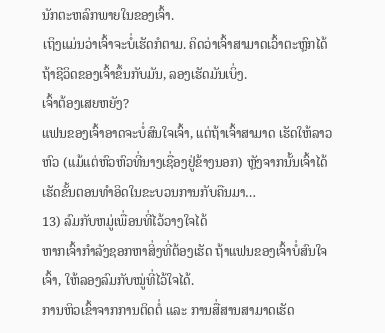ນັກຕະຫລົກພາຍໃນຂອງເຈົ້າ.
ເຖິງແມ່ນວ່າເຈົ້າຈະບໍ່ເຮັດກໍຕາມ. ຄິດວ່າເຈົ້າສາມາດເວົ້າຕະຫຼົກໄດ້ຖ້າຊີວິດຂອງເຈົ້າຂຶ້ນກັບມັນ, ລອງເຮັດມັນເບິ່ງ.
ເຈົ້າຕ້ອງເສຍຫຍັງ?
ແຟນຂອງເຈົ້າອາດຈະບໍ່ສົນໃຈເຈົ້າ, ແຕ່ຖ້າເຈົ້າສາມາດ ເຮັດໃຫ້ລາວຫົວ (ແມ້ແຕ່ຫົວຫົວທີ່ນາງເຊື່ອງຢູ່ຂ້າງນອກ) ຫຼັງຈາກນັ້ນເຈົ້າໄດ້ເຮັດຂັ້ນຕອນທໍາອິດໃນຂະບວນການກັບຄືນມາ…
13) ລົມກັບຫມູ່ເພື່ອນທີ່ໄວ້ວາງໃຈໄດ້
ຫາກເຈົ້າກຳລັງຊອກຫາສິ່ງທີ່ຕ້ອງເຮັດ ຖ້າແຟນຂອງເຈົ້າບໍ່ສົນໃຈເຈົ້າ, ໃຫ້ລອງລົມກັບໝູ່ທີ່ໄວ້ໃຈໄດ້.
ການຫິວເຂົ້າຈາກການຕິດຕໍ່ ແລະ ການສື່ສານສາມາດເຮັດ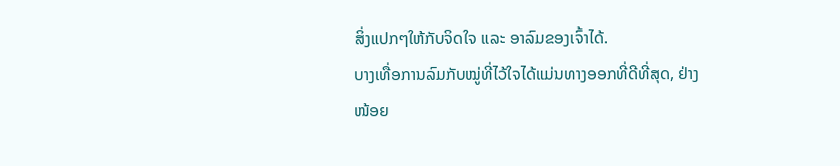ສິ່ງແປກໆໃຫ້ກັບຈິດໃຈ ແລະ ອາລົມຂອງເຈົ້າໄດ້.
ບາງເທື່ອການລົມກັບໝູ່ທີ່ໄວ້ໃຈໄດ້ແມ່ນທາງອອກທີ່ດີທີ່ສຸດ, ຢ່າງໜ້ອຍ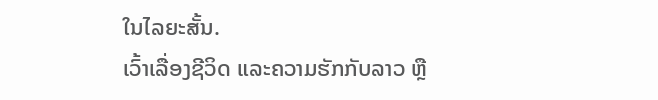ໃນໄລຍະສັ້ນ.
ເວົ້າເລື່ອງຊີວິດ ແລະຄວາມຮັກກັບລາວ ຫຼື